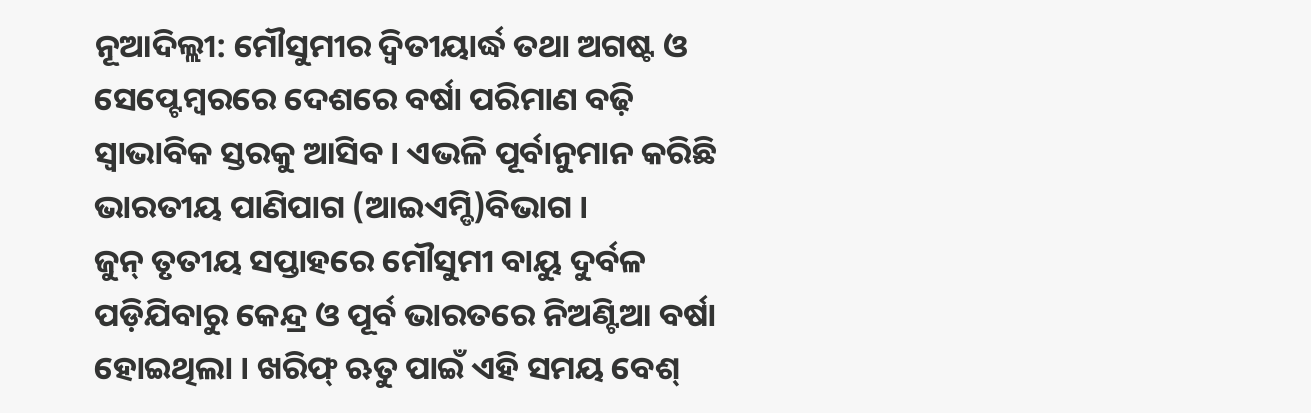ନୂଆଦିଲ୍ଲୀ: ମୌସୁମୀର ଦ୍ୱିତୀୟାର୍ଦ୍ଧ ତଥା ଅଗଷ୍ଟ ଓ ସେପ୍ଟେମ୍ବରରେ ଦେଶରେ ବର୍ଷା ପରିମାଣ ବଢ଼ି ସ୍ୱାଭାବିକ ସ୍ତରକୁ ଆସିବ । ଏଭଳି ପୂର୍ବାନୁମାନ କରିଛି ଭାରତୀୟ ପାଣିପାଗ (ଆଇଏମ୍ଡି)ବିଭାଗ ।
ଜୁନ୍ ତୃତୀୟ ସପ୍ତାହରେ ମୌସୁମୀ ବାୟୁ ଦୁର୍ବଳ ପଡ଼ିଯିବାରୁ କେନ୍ଦ୍ର ଓ ପୂର୍ବ ଭାରତରେ ନିଅଣ୍ଟିଆ ବର୍ଷା ହୋଇଥିଲା । ଖରିଫ୍ ଋତୁ ପାଇଁ ଏହି ସମୟ ବେଶ୍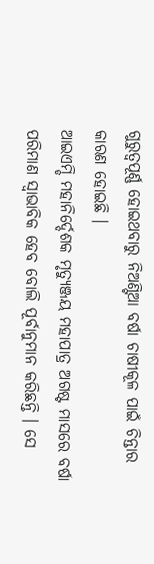ଗୁରୁତ୍ୱପୂର୍ଣ୍ଣ ହୋଇଥବାରୁ ନିଅଣ୍ଟିଆ ବର୍ଷା ଚାଷୀକୂଳ ପାଇଁ ଚିନ୍ତାର କାରଣ ହୋଇଛି ।
ଆଇଏମ୍ଡି ମହାନିର୍ଦ୍ଦେଶକ ମୃତ୍ୟୁଞ୍ଜୟ ମହାପାତ୍ର ଅଗଷ୍ଟ ମାସରେ ବର୍ଷା ପରିମାଣ ସ୍ୱାଭାବିକ ହେବ ବୋଲି ପୂର୍ବାନୁମାନ କରିଛନ୍ତି । ସେ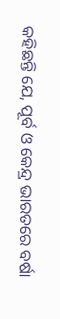କହିଛନ୍ତି ଯେ, ପୂର୍ବ ଓ କେନ୍ଦ୍ର ଭାରତରେ ବର୍ଷା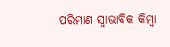ପରିମାଣ ସ୍ୱାଭାବିକ କିମ୍ବା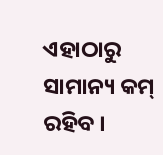ଏହାଠାରୁ ସାମାନ୍ୟ କମ୍ ରହିବ ।